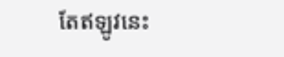តែឥឡូវនេះ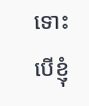ទោះបើខ្ញុំ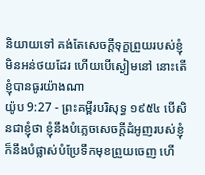និយាយទៅ គង់តែសេចក្ដីទុក្ខព្រួយរបស់ខ្ញុំមិនអន់ថយដែរ ហើយបើស្ងៀមនៅ នោះតើខ្ញុំបានធូរយ៉ាងណា
យ៉ូប 9:27 - ព្រះគម្ពីរបរិសុទ្ធ ១៩៥៤ បើសិនជាខ្ញុំថា ខ្ញុំនឹងបំភ្លេចសេចក្ដីដំអូញរបស់ខ្ញុំ ក៏នឹងបំផ្លាស់បំប្រែទឹកមុខព្រួយចេញ ហើ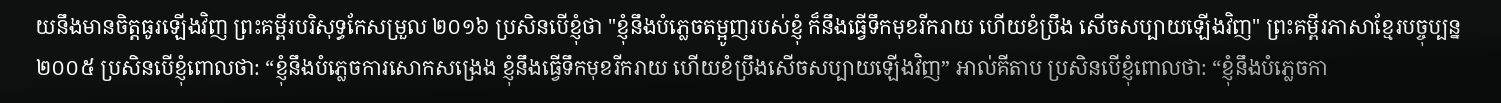យនឹងមានចិត្តធូរឡើងវិញ ព្រះគម្ពីរបរិសុទ្ធកែសម្រួល ២០១៦ ប្រសិនបើខ្ញុំថា "ខ្ញុំនឹងបំភ្លេចតម្អូញរបស់ខ្ញុំ ក៏នឹងធ្វើទឹកមុខរីករាយ ហើយខំប្រឹង សើចសប្បាយឡើងវិញ" ព្រះគម្ពីរភាសាខ្មែរបច្ចុប្បន្ន ២០០៥ ប្រសិនបើខ្ញុំពោលថា: “ខ្ញុំនឹងបំភ្លេចការសោកសង្រេង ខ្ញុំនឹងធ្វើទឹកមុខរីករាយ ហើយខំប្រឹងសើចសប្បាយឡើងវិញ” អាល់គីតាប ប្រសិនបើខ្ញុំពោលថា: “ខ្ញុំនឹងបំភ្លេចកា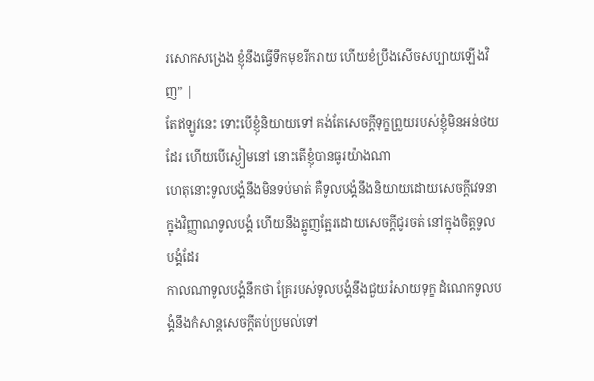រសោកសង្រេង ខ្ញុំនឹងធ្វើទឹកមុខរីករាយ ហើយខំប្រឹងសើចសប្បាយឡើងវិញ” |
តែឥឡូវនេះ ទោះបើខ្ញុំនិយាយទៅ គង់តែសេចក្ដីទុក្ខព្រួយរបស់ខ្ញុំមិនអន់ថយដែរ ហើយបើស្ងៀមនៅ នោះតើខ្ញុំបានធូរយ៉ាងណា
ហេតុនោះទូលបង្គំនឹងមិនទប់មាត់ គឺទូលបង្គំនឹងនិយាយដោយសេចក្ដីវេទនា ក្នុងវិញ្ញាណទូលបង្គំ ហើយនឹងត្អូញត្អែរដោយសេចក្ដីជូរចត់ នៅក្នុងចិត្តទូលបង្គំដែរ
កាលណាទូលបង្គំនឹកថា គ្រែរបស់ទូលបង្គំនឹងជួយរំសាយទុក្ខ ដំណេកទូលបង្គំនឹងកំសាន្តសេចក្ដីតប់ប្រមល់ទៅ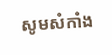សូមសំកាំង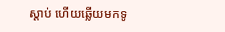ស្តាប់ ហើយឆ្លើយមកទូ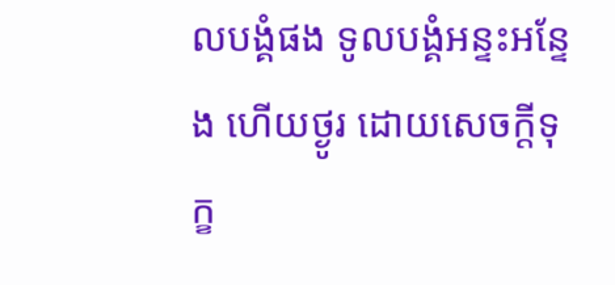លបង្គំផង ទូលបង្គំអន្ទះអន្ទែង ហើយថ្ងូរ ដោយសេចក្ដីទុក្ខ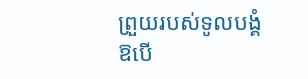ព្រួយរបស់ទូលបង្គំ
ឱបើ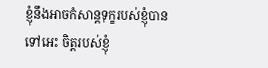ខ្ញុំនឹងអាចកំសាន្តទុក្ខរបស់ខ្ញុំបានទៅអេះ ចិត្តរបស់ខ្ញុំ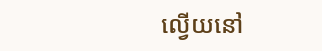ល្វើយនៅ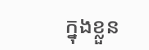ក្នុងខ្លួន